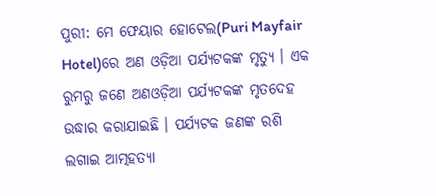ପୁରୀ: ମେ ଫେୟାର ହୋଟେଲ(Puri Mayfair Hotel)ରେ ଅଣ ଓଡ଼ିଆ ପର୍ଯ୍ୟଟକଙ୍କ ମୃତ୍ୟୁ । ଏକ ରୁମରୁ ଜଣେ ଅଣଓଡ଼ିଆ ପର୍ଯ୍ୟଟକଙ୍କ ମୃତଦେହ ଉଦ୍ଧାର କରାଯାଇଛି । ପର୍ଯ୍ୟଟକ ଜଣଙ୍କ ରଶି ଲଗାଇ ଆତ୍ମହତ୍ୟା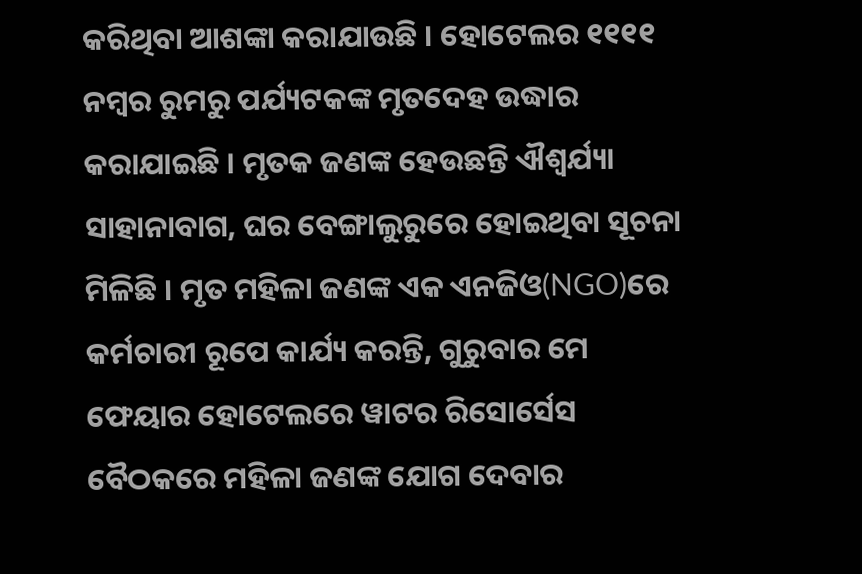କରିଥିବା ଆଶଙ୍କା କରାଯାଉଛି । ହୋଟେଲର ୧୧୧୧ ନମ୍ବର ରୁମରୁ ପର୍ଯ୍ୟଟକଙ୍କ ମୃତଦେହ ଉଦ୍ଧାର କରାଯାଇଛି । ମୃତକ ଜଣଙ୍କ ହେଉଛନ୍ତି ଐଶ୍ୱର୍ଯ୍ୟା ସାହାନାବାଗ, ଘର ବେଙ୍ଗାଲୁରୁରେ ହୋଇଥିବା ସୂଚନା ମିଳିଛି । ମୃତ ମହିଳା ଜଣଙ୍କ ଏକ ଏନଜିଓ(NGO)ରେ କର୍ମଚାରୀ ରୂପେ କାର୍ଯ୍ୟ କରନ୍ତି, ଗୁରୁବାର ମେ ଫେୟାର ହୋଟେଲରେ ୱାଟର ରିସୋର୍ସେସ ବୈଠକରେ ମହିଳା ଜଣଙ୍କ ଯୋଗ ଦେବାର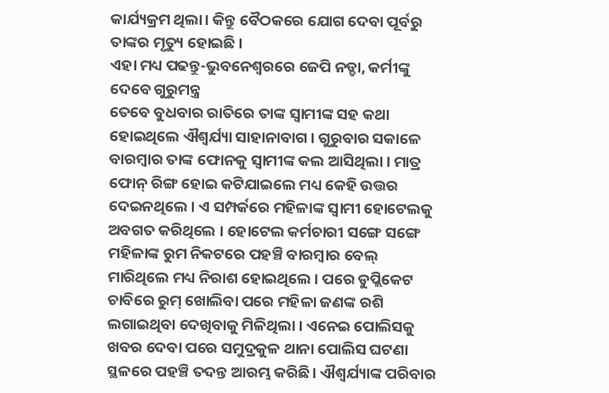କାର୍ଯ୍ୟକ୍ରମ ଥିଲା। କିନ୍ତୁ ବୈଠକରେ ଯୋଗ ଦେବା ପୂର୍ବରୁ ତାଙ୍କର ମୃତ୍ୟୁ ହୋଇଛି ।
ଏହା ମଧ୍ୟ ପଢନ୍ତୁ-ଭୁବନେଶ୍ବରରେ ଜେପି ନଡ୍ଡା, କର୍ମୀଙ୍କୁ ଦେବେ ଗୁରୁମନ୍ତ୍ର
ତେବେ ବୁଧବାର ରାତିରେ ତାଙ୍କ ସ୍ୱାମୀଙ୍କ ସହ କଥା ହୋଇଥିଲେ ଐଶ୍ୱର୍ଯ୍ୟା ସାହାନାବାଗ । ଗୁରୁବାର ସକାଳେ ବାରମ୍ବାର ତାଙ୍କ ଫୋନକୁ ସ୍ୱାମୀଙ୍କ କଲ ଆସିଥିଲା । ମାତ୍ର ଫୋନ୍ ରିଙ୍ଗ ହୋଇ କଟିଯାଇଲେ ମଧ୍ୟ କେହି ଉତ୍ତର ଦେଇନଥିଲେ । ଏ ସମ୍ପର୍କରେ ମହିଳାଙ୍କ ସ୍ବାମୀ ହୋଟେଲକୁ ଅବଗତ କରିଥିଲେ । ହୋଟେଲ କର୍ମଚାରୀ ସଙ୍ଗେ ସଙ୍ଗେ ମହିଳାଙ୍କ ରୁମ ନିକଟରେ ପହଞ୍ଚି ବାରମ୍ବାର ବେଲ୍ ମାରିଥିଲେ ମଧ୍ୟ ନିରାଶ ହୋଇଥିଲେ । ପରେ ଡୁପ୍ଲିକେଟ ଚାବିରେ ରୁମ୍ ଖୋଲିବା ପରେ ମହିଳା ଜଣଙ୍କ ରଶି ଲଗାଇଥିବା ଦେଖିବାକୁ ମିଳିଥିଲା । ଏନେଇ ପୋଲିସକୁ ଖବର ଦେବା ପରେ ସମୁଦ୍ରକୁଳ ଥାନା ପୋଲିସ ଘଟଣା ସ୍ଥଳରେ ପହଞ୍ଚି ତଦନ୍ତ ଆରମ୍ଭ କରିଛି। ଐଶ୍ୱର୍ଯ୍ୟାଙ୍କ ପରିବାର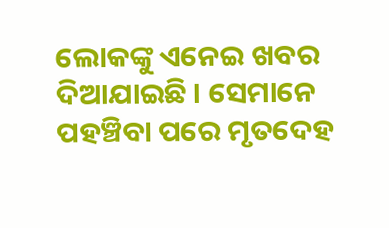ଲୋକଙ୍କୁ ଏନେଇ ଖବର ଦିଆଯାଇଛି । ସେମାନେ ପହଞ୍ଚିବା ପରେ ମୃତଦେହ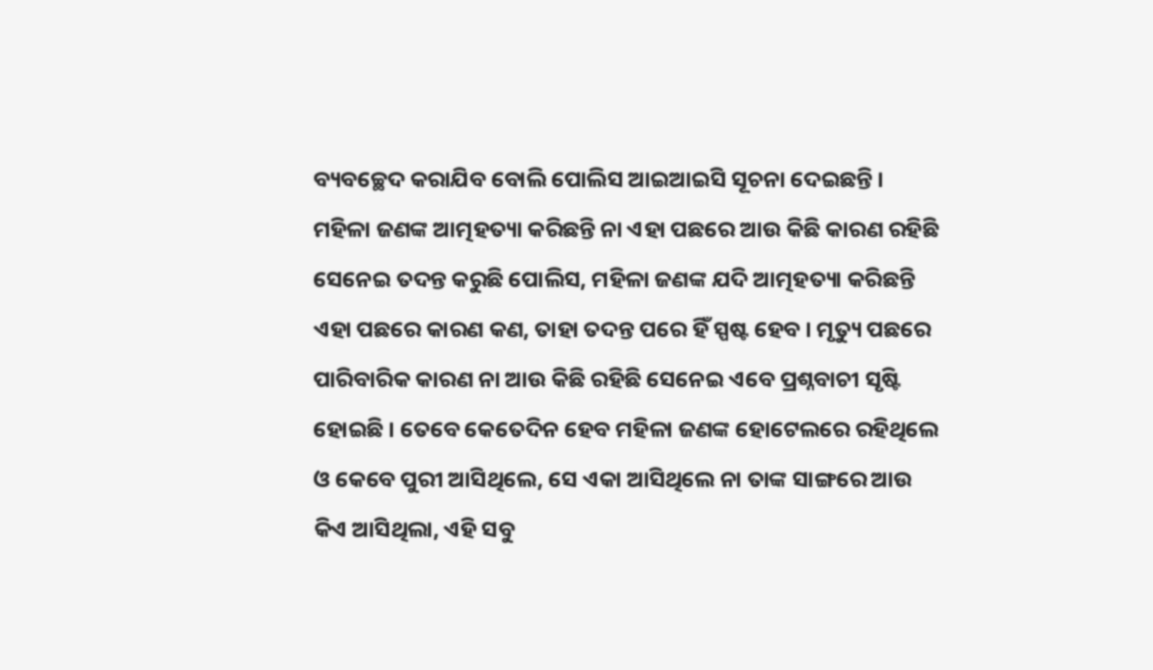ବ୍ୟବଚ୍ଛେଦ କରାଯିବ ବୋଲି ପୋଲିସ ଆଇଆଇସି ସୂଚନା ଦେଇଛନ୍ତି ।
ମହିଳା ଜଣଙ୍କ ଆତ୍ମହତ୍ୟା କରିଛନ୍ତି ନା ଏହା ପଛରେ ଆଉ କିଛି କାରଣ ରହିଛି ସେନେଇ ତଦନ୍ତ କରୁଛି ପୋଲିସ, ମହିଳା ଜଣଙ୍କ ଯଦି ଆତ୍ମହତ୍ୟା କରିଛନ୍ତି ଏହା ପଛରେ କାରଣ କଣ, ତାହା ତଦନ୍ତ ପରେ ହିଁ ସ୍ପଷ୍ଟ ହେବ । ମୃତ୍ୟୁ ପଛରେ ପାରିବାରିକ କାରଣ ନା ଆଉ କିଛି ରହିଛି ସେନେଇ ଏବେ ପ୍ରଶ୍ନବାଚୀ ସୃଷ୍ଟି ହୋଇଛି । ତେବେ କେତେଦିନ ହେବ ମହିଳା ଜଣଙ୍କ ହୋଟେଲରେ ରହିଥିଲେ ଓ କେବେ ପୁରୀ ଆସିଥିଲେ, ସେ ଏକା ଆସିଥିଲେ ନା ତାଙ୍କ ସାଙ୍ଗରେ ଆଉ କିଏ ଆସିଥିଲା, ଏହି ସବୁ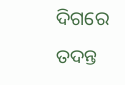ଦିଗରେ ତଦନ୍ତ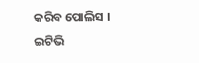କରିବ ପୋଲିସ ।
ଇଟିଭି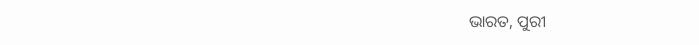ଭାରତ, ପୁରୀ